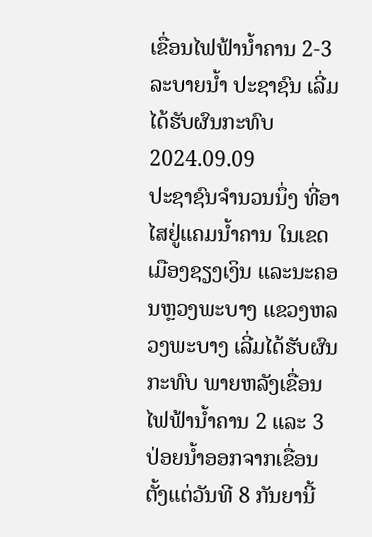ເຂື່ອນໄຟຟ້ານໍ້າຄານ 2-3 ລະບາຍນ້ຳ ປະຊາຊົນ ເລີ່ມໄດ້ຮັບຜົນກະທົບ
2024.09.09
ປະຊາຊົນຈໍານວນນຶ່ງ ທີ່ອາໄສຢູ່ແຄມນໍ້າຄານ ໃນເຂດເມືອງຊຽງເງິນ ແລະນະຄອນຫຼວງພະບາງ ແຂວງຫລວງພະບາງ ເລີ່ມໄດ້ຮັບຜົນກະທົບ ພາຍຫລັງເຂື່ອນໄຟຟ້ານໍ້າຄານ 2 ແລະ 3 ປ່ອຍນໍ້າອອກຈາກເຂື່ອນ ຕັ້ງແຕ່ວັນທີ 8 ກັນຍານີ້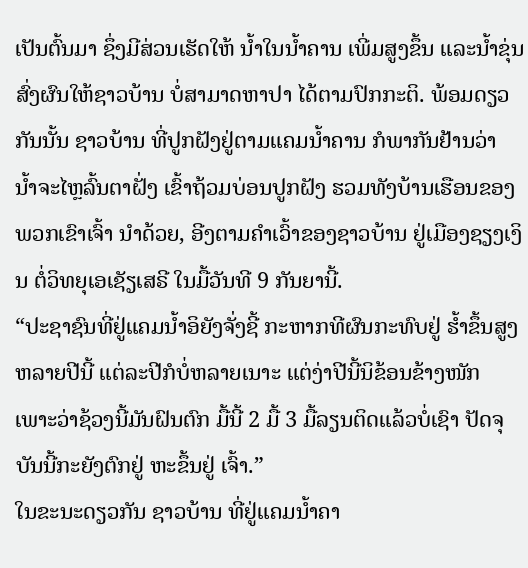ເປັນຕົ້ນມາ ຊຶ່ງມີສ່ວນເຮັດໃຫ້ ນໍ້າໃນນໍ້າຄານ ເພີ່ມສູງຂຶ້ນ ແລະນໍ້າຂຸ່ນ ສົ່ງຜົນໃຫ້ຊາວບ້ານ ບໍ່ສາມາດຫາປາ ໄດ້ຕາມປົກກະຕິ. ພ້ອມດຽວກັນນັ້ນ ຊາວບ້ານ ທີ່ປູກຝັງຢູ່ຕາມແຄມນໍ້າຄານ ກໍພາກັນຢ້ານວ່າ ນໍ້າຈະໄຫຼລົ້ນຕາຝັ່ງ ເຂົ້າຖ້ວມບ່ອນປູກຝັງ ຮວມທັງບ້ານເຮືອນຂອງພວກເຂົາເຈົ້າ ນໍາດ້ວຍ, ອີງຕາມຄໍາເວົ້າຂອງຊາວບ້ານ ຢູ່ເມືອງຊຽງເງິນ ຕໍ່ວິທຍຸເອເຊັຽເສຣີ ໃນມື້ວັນທີ 9 ກັນຍານີ້.
“ປະຊາຊົນທີ່ຢູ່ແຄມນໍ້າອິຍັງຈັ່ງຊີ້ ກະຫາກທີຜົນກະທົບຢູ່ ຮໍ້າຂຶ້ນສູງຫລາຍປີນີ້ ແຕ່ລະປີກໍບໍ່ຫລາຍເນາະ ແຕ່ງ່າປີນີ້ນິຂ້ອນຂ້າງໜັກ ເພາະວ່າຊ້ວງນີ້ມັນຝົນຕົກ ມື້ນີ້ 2 ມື້ 3 ມື້ລຽນຕິດແລ້ວບໍ່ເຊົາ ປັດຈຸບັນນີ້ກະຍັງຕົກຢູ່ ຫະຂຶ້ນຢູ່ ເຈົ້າ.”
ໃນຂະນະດຽວກັນ ຊາວບ້ານ ທີ່ຢູ່ແຄມນໍ້າຄາ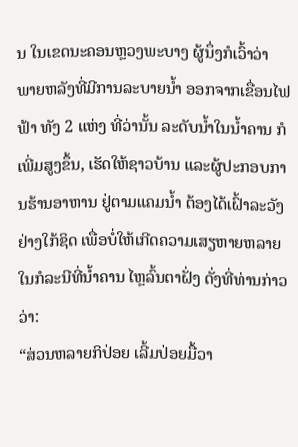ນ ໃນເຂດນະຄອນຫຼວງພະບາງ ຜູ້ນຶ່ງກໍເວົ້າວ່າ ພາຍຫລັງທີ່ມີການລະບາຍນໍ້າ ອອກຈາກເຂື່ອນໄຟຟ້າ ທັງ 2 ແຫ່ງ ທີ່ວ່ານັ້ນ ລະດັບນໍ້າໃນນໍ້າຄານ ກໍເພີ່ມສູງຂຶ້ນ, ເຮັດໃຫ້ຊາວບ້ານ ແລະຜູ້ປະກອບການຮ້ານອາຫານ ຢູ່ຕາມແຄມນໍ້າ ຕ້ອງໄດ້ເຝົ້າລະວັງຢ່າງໃກ້ຊິດ ເພື່ອບໍ່ໃຫ້ເກີດຄວາມເສຽຫາຍຫລາຍ ໃນກໍລະນີທີ່ນໍ້າຄານ ໄຫຼລົ້ນຕາຝັ່ງ ດັ່ງທີ່ທ່ານກ່າວວ່າ:
“ສ່ວນຫລາຍກິປ່ອຍ ເລີ້ມປ່ອຍມື້ວາ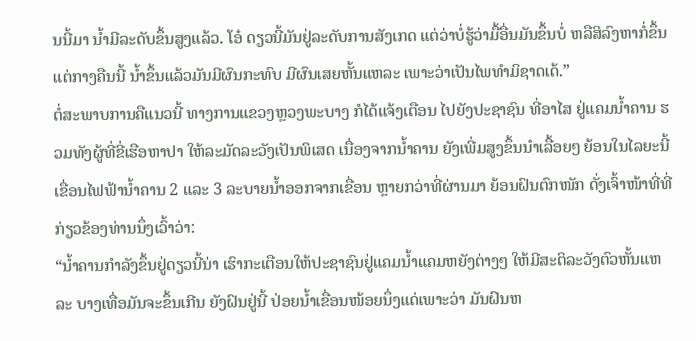ນນີ້ມາ ນໍ້າມີລະດັບຂຶ້ນສູງແລ້ວ. ໂອ໋ ດຽວນີ້ມັນຢູ່ລະດັບການສັງເກດ ແຕ່ວ່າບໍ່ຮູ້ວ່າມື້ອື່ນມັນຂຶ້ນບໍ່ ຫລືສິລົງຫາກໍ່ຂຶ້ນແຕ່ກາງຄືນນີ້ ນໍ້າຂຶ້ນແລ້ວມັນມີຜົນກະທົບ ມີຜົນເສຍຫັ້ນແຫລະ ເພາະວ່າເປັນໄພທໍາມິຊາດເດ້.”
ຕໍ່ສະພາບການຄືແນວນີ້ ທາງການແຂວງຫຼວງພະບາງ ກໍໄດ້ແຈ້ງເຕືອນ ໄປຍັງປະຊາຊົນ ທີ່ອາໄສ ຢູ່ແຄມນໍ້າຄານ ຮວມທັງຜູ້ທີ່ຂີ່ເຮືອຫາປາ ໃຫ້ລະມັດລະວັງເປັນພິເສດ ເນື່ອງຈາກນໍ້າຄານ ຍັງເພີ່ມສູງຂຶ້ນນໍາເລື້ອຍໆ ຍ້ອນໃນໄລຍະນີ້ເຂື່ອນໄຟຟ້ານໍ້າຄານ 2 ແລະ 3 ລະບາຍນໍ້າອອກຈາກເຂື່ອນ ຫຼາຍກວ່າທີ່ຜ່ານມາ ຍ້ອນຝົນຕົກໜັກ ດັ່ງເຈົ້າໜ້າທີ່ທີ່ກ່ຽວຂ້ອງທ່ານນຶ່ງເວົ້າວ່າ:
“ນໍ້າຄານກໍາລັງຂຶ້ນຢູ່ດຽວນີ້ນ່າ ເຮົາກະເຕືອນໃຫ້ປະຊາຊົນຢູ່ແຄມນໍ້າແຄມຫຍັງຕ່າງໆ ໃຫ້ມີສະຕິລະວັງຕົວຫັ້ນແຫລະ ບາງເທື່ອມັນຈະຂຶ້ນເກີນ ຍັງຝົນຢູ່ນີ້ ປ່ອຍນໍ້າເຂື່ອນໜ້ອຍນຶ່ງແດ່ເພາະວ່າ ມັນຝົນຫ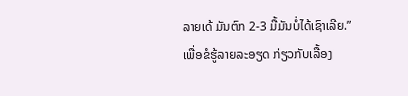ລາຍເດ້ ມັນຕົກ 2-3 ມື້ມັນບໍ່ໄດ້ເຊົາເລີຍ.”
ເພື່ອຂໍຮູ້ລາຍລະອຽດ ກ່ຽວກັບເລື້ອງ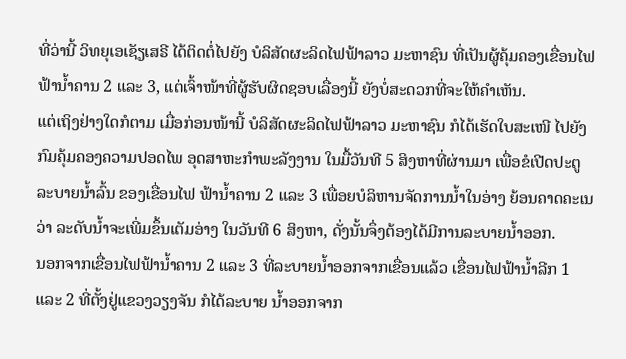ທີ່ວ່ານີ້ ວິທຍຸເອເຊັຽເສຣີ ໄດ້ຕິດຕໍ່ໄປຍັງ ບໍລິສັດຜະລິດໄຟຟ້າລາວ ມະຫາຊົນ ທີ່ເປັນຜູ້ຄຸ້ມຄອງເຂື່ອນໄຟຟ້ານໍ້າຄານ 2 ແລະ 3, ແຕ່ເຈົ້າໜ້າທີ່ຜູ້ຮັບຜິດຊອບເລື່ອງນີ້ ຍັງບໍ່ສະດວກທີ່ຈະໃຫ້ຄໍາເຫັນ.
ແຕ່ເຖິງຢ່າງໃດກໍຕາມ ເມື່ອກ່ອນໜ້ານີ້ ບໍລິສັດຜະລິດໄຟຟ້າລາວ ມະຫາຊົນ ກໍໄດ້ເຮັດໃບສະເໜີ ໄປຍັງກົມຄຸ້ມຄອງຄວາມປອດໄພ ອຸດສາຫະກໍາພະລັງງານ ໃນມື້ວັນທີ 5 ສິງຫາທີ່ຜ່ານມາ ເພື່ອຂໍເປີດປະຕູລະບາຍນໍ້າລົ້ນ ຂອງເຂື່ອນໄຟ ຟ້ານໍ້າຄານ 2 ແລະ 3 ເພື່ອຍບໍລິຫານຈັດການນໍ້າໃນອ່າງ ຍ້ອນຄາດຄະເນວ່າ ລະດັບນໍ້າຈະເພີ່ມຂຶ້ນເຕັມອ່າງ ໃນວັນທີ 6 ສິງຫາ, ດັ່ງນັ້ນຈຶ່ງຕ້ອງໄດ້ມີການລະບາຍນໍ້າອອກ.
ນອກຈາກເຂື່ອນໄຟຟ້ານໍ້າຄານ 2 ແລະ 3 ທີ່ລະບາຍນໍ້າອອກຈາກເຂື່ອນແລ້ວ ເຂື່ອນໄຟຟ້ານໍ້າລີກ 1 ແລະ 2 ທີ່ຕັ້ງຢູ່ແຂວງວຽງຈັນ ກໍໄດ້ລະບາຍ ນໍ້າອອກຈາກ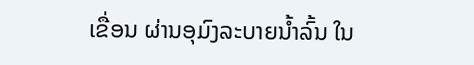ເຂື່ອນ ຜ່ານອຸມົງລະບາຍນໍ້າລົ້ນ ໃນ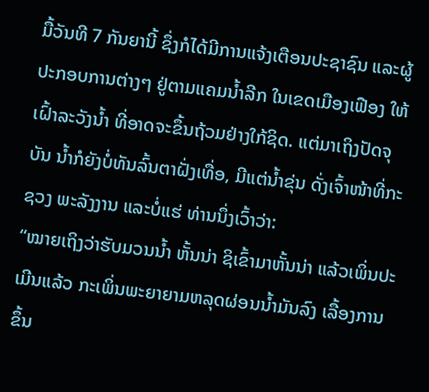ມື້ວັນທີ 7 ກັນຍານີ້ ຊຶ່ງກໍໄດ້ມີການແຈ້ງເຕືອນປະຊາຊົນ ແລະຜູ້ປະກອບການຕ່າງໆ ຢູ່ຕາມແຄມນໍ້າລີກ ໃນເຂດເມືອງເຟືອງ ໃຫ້ເຝົ້າລະວັງນໍ້າ ທີ່ອາດຈະຂຶ້ນຖ້ວມຢ່າງໃກ້ຊິດ. ແຕ່ມາເຖິງປັດຈຸບັນ ນໍ້າກໍຍັງບໍ່ທັນລົ້ນຕາຝັ່ງເທື່ອ, ມີແຕ່ນໍ້າຂຸ່ນ ດັ່ງເຈົ້າໜ້າທີ່ກະຊວງ ພະລັງງານ ແລະບໍ່ແຮ່ ທ່ານນຶ່ງເວົ້າວ່າ:
“ໝາຍເຖິງວ່າຮັບມວນນໍ້າ ຫັ້ນນ່າ ຊິເຂົ້າມາຫັ້ນນ່າ ແລ້ວເພິ່ນປະເມີນແລ້ວ ກະເພິ່ນພະຍາຍາມຫລຸດຜ່ອນນໍ້າມັນລົງ ເລື້ອງການຂຶ້ນ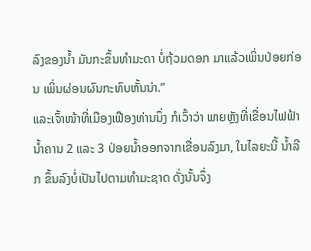ລົງຂອງນໍ້າ ມັນກະຂຶ້ນທໍາມະດາ ບໍ່ຖ້ວມດອກ ມາແລ້ວເພິ່ນປ່ອຍກ່ອນ ເພິ່ນຜ່ອນຜົນກະທົບຫັ້ນນ່າ.”
ແລະເຈົ້າໜ້າທີ່ເມືອງເຟືອງທ່ານນຶ່ງ ກໍເວົ້າວ່າ ພາຍຫຼັງທີ່ເຂື່ອນໄຟຟ້ານໍ້າຄານ 2 ແລະ 3 ປ່ອຍນໍ້າອອກຈາກເຂື່ອນລົງມາ, ໃນໄລຍະນີ້ ນໍ້າລີກ ຂຶ້ນລົງບໍ່ເປັນໄປຕາມທໍາມະຊາດ ດັ່ງນັ້ນຈຶ່ງ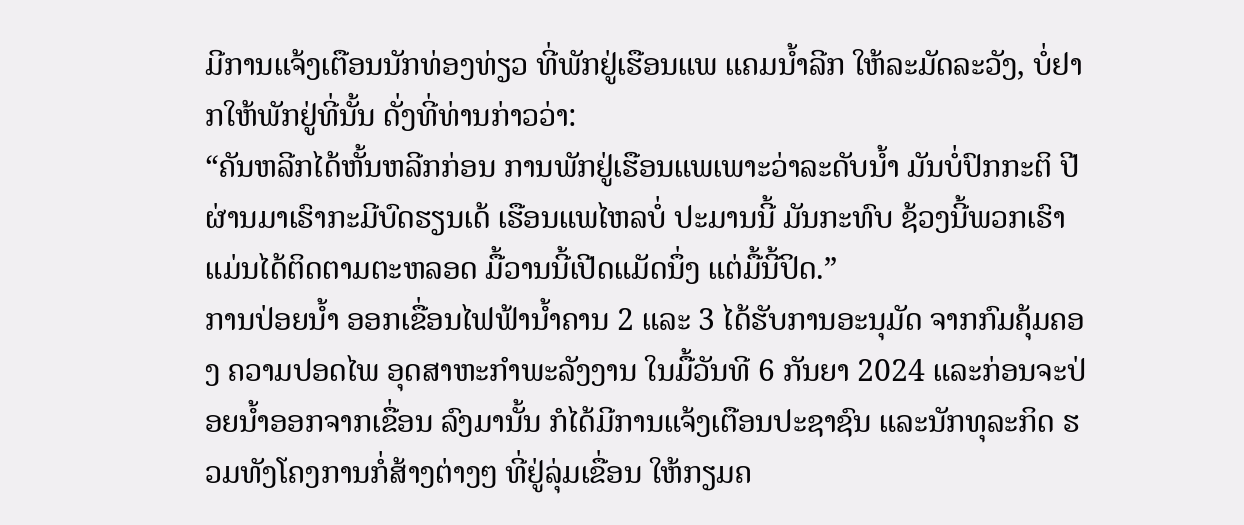ມີການແຈ້ງເຕືອນນັກທ່ອງທ່ຽວ ທີ່ພັກຢູ່ເຮືອນແພ ແຄມນໍ້າລີກ ໃຫ້ລະມັດລະວັງ, ບໍ່ຢາກໃຫ້ພັກຢູ່ທີ່ນັ້ນ ດັ່ງທີ່ທ່ານກ່າວວ່າ:
“ຄັນຫລີກໄດ້ຫັ້ນຫລີກກ່ອນ ການພັກຢູ່ເຮືອນແພເພາະວ່າລະດັບນໍ້າ ມັນບໍ່ປົກກະຕິ ປີຜ່ານມາເຮົາກະມີບົດຮຽນເດ້ ເຮືອນແພໄຫລບໍ່ ປະມານນີ້ ມັນກະທົບ ຊ້ວງນີ້ພວກເຮົາແມ່ນໄດ້ຕິດຕາມຕະຫລອດ ມື້ວານນີ້ເປີດແມັດນຶ່ງ ແຕ່ມື້ນີ້ປິດ.”
ການປ່ອຍນໍ້າ ອອກເຂື່ອນໄຟຟ້ານໍ້າຄານ 2 ແລະ 3 ໄດ້ຮັບການອະນຸມັດ ຈາກກົມຄຸ້ມຄອງ ຄວາມປອດໄພ ອຸດສາຫະກໍາພະລັງງານ ໃນມື້ວັນທີ 6 ກັນຍາ 2024 ແລະກ່ອນຈະປ່ອຍນໍ້າອອກຈາກເຂື່ອນ ລົງມານັ້ນ ກໍໄດ້ມີການແຈ້ງເຕືອນປະຊາຊົນ ແລະນັກທຸລະກິດ ຮວມທັງໂຄງການກໍ່ສ້າງຕ່າງໆ ທີ່ຢູ່ລຸ່ມເຂື່ອນ ໃຫ້ກຽມຄ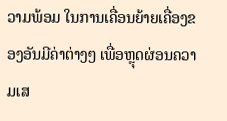ວາມພ້ອມ ໃນການເຄື່ອນຍ້າຍເຄື່ອງຂອງອັນມີຄ່າຕ່າງໆ ເພື່ອຫຼຸດຜ່ອນຄວາມເສ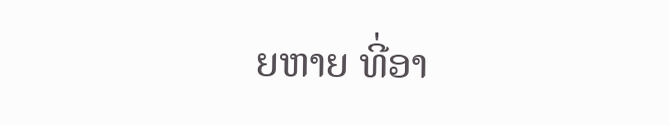ຍຫາຍ ທີ່ອາ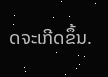ດຈະເກີດຂຶ້ນ.